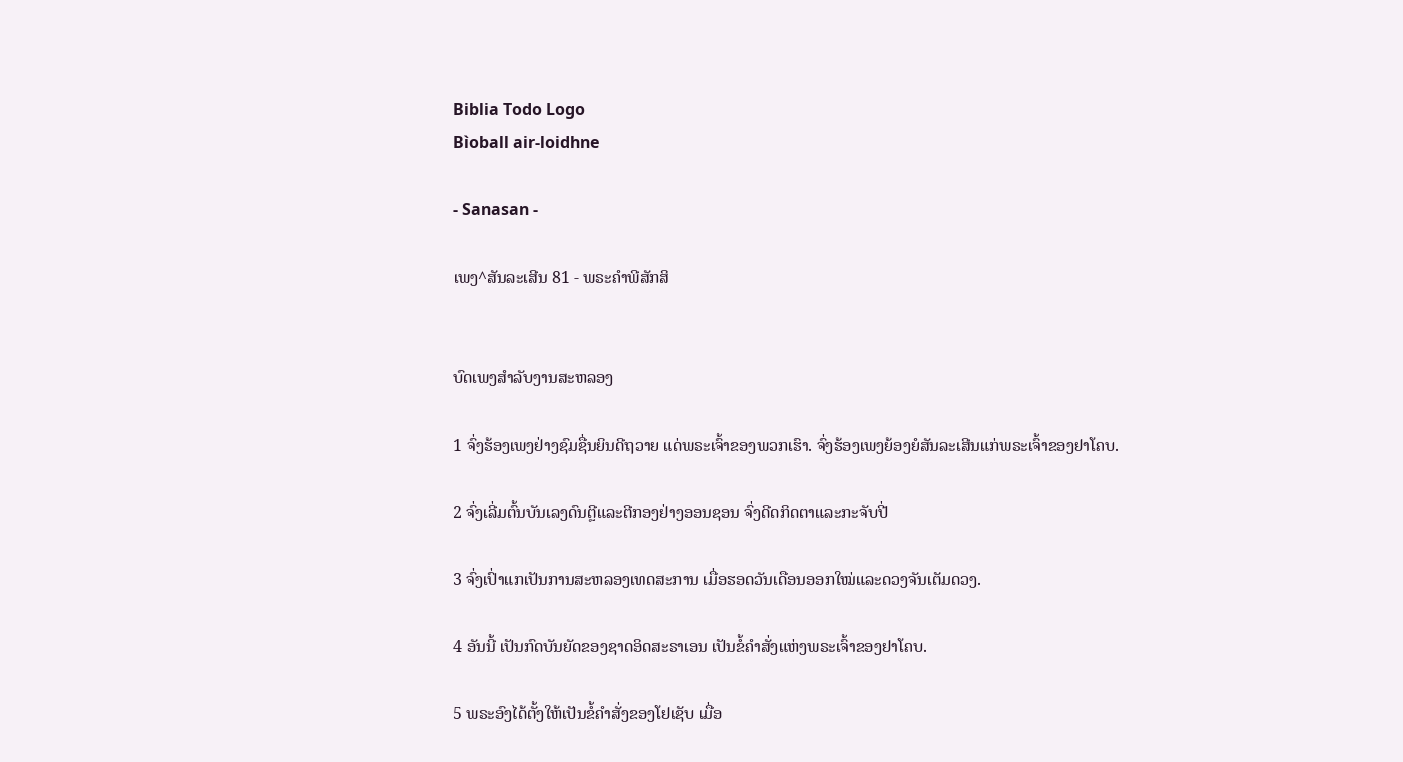Biblia Todo Logo
Bìoball air-loidhne

- Sanasan -

ເພງ^ສັນລະເສີນ 81 - ພຣະຄຳພີສັກສິ


ບົດເພງສຳລັບງານສະຫລອງ

1 ຈົ່ງຮ້ອງເພງຢ່າງຊົມຊື່ນຍິນດີຖວາຍ ແດ່ພຣະເຈົ້າຂອງພວກເຮົາ. ຈົ່ງຮ້ອງເພງຍ້ອງຍໍສັນລະເສີນແກ່ພຣະເຈົ້າຂອງຢາໂຄບ.

2 ຈົ່ງເລີ່ມຕົ້ນບັນເລງດົນຕຼີແລະຕີກອງຢ່າງອອນຊອນ ຈົ່ງດີດກິດຕາແລະກະຈັບປີ່

3 ຈົ່ງເປົ່າແກເປັນການສະຫລອງເທດສະການ ເມື່ອຮອດວັນເດືອນອອກໃໝ່ແລະດວງຈັນເຕັມດວງ.

4 ອັນນີ້ ເປັນກົດບັນຍັດຂອງຊາດອິດສະຣາເອນ ເປັນຂໍ້ຄຳສັ່ງແຫ່ງພຣະເຈົ້າຂອງຢາໂຄບ.

5 ພຣະອົງໄດ້ຕັ້ງໃຫ້ເປັນຂໍ້ຄຳສັ່ງຂອງໂຢເຊັບ ເມື່ອ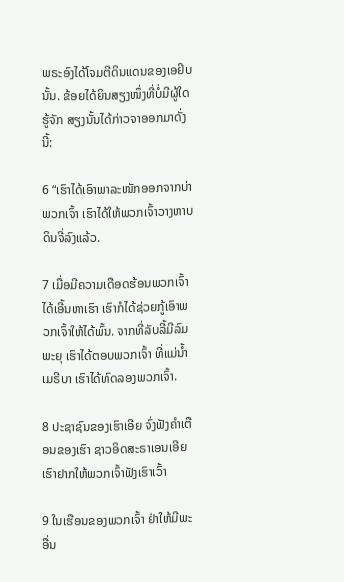ພຣະອົງໄດ້ໂຈມຕີດິນແດນຂອງເອຢິບນັ້ນ. ຂ້ອຍໄດ້ຍິນສຽງໜຶ່ງທີ່ບໍ່ມີຜູ້ໃດຮູ້ຈັກ ສຽງນັ້ນໄດ້ກ່າວຈາອອກມາດັ່ງນີ້:

6 “ເຮົາໄດ້ເອົາພາລະໜັກອອກຈາກບ່າພວກເຈົ້າ ເຮົາໄດ້ໃຫ້ພວກເຈົ້າວາງຫາບດິນຈີ່ລົງແລ້ວ.

7 ເມື່ອມີຄວາມເດືອດຮ້ອນພວກເຈົ້າໄດ້ເອີ້ນຫາເຮົາ ເຮົາກໍໄດ້ຊ່ວຍກູ້ເອົາພວກເຈົ້າໃຫ້ໄດ້ພົ້ນ. ຈາກທີ່ລັບລີ້ມີລົມພະຍຸ ເຮົາໄດ້ຕອບພວກເຈົ້າ ທີ່ແມ່ນໍ້າເມຣີບາ ເຮົາໄດ້ທົດລອງພວກເຈົ້າ.

8 ປະຊາຊົນຂອງເຮົາເອີຍ ຈົ່ງຟັງຄຳເຕືອນຂອງເຮົາ ຊາວອິດສະຣາເອນເອີຍ ເຮົາຢາກໃຫ້ພວກເຈົ້າຟັງເຮົາເວົ້າ

9 ໃນເຮືອນຂອງພວກເຈົ້າ ຢ່າໃຫ້ມີພະອື່ນ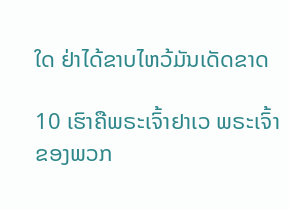ໃດ ຢ່າໄດ້ຂາບໄຫວ້ມັນເດັດຂາດ

10 ເຮົາຄືພຣະເຈົ້າຢາເວ ພຣະເຈົ້າຂອງພວກ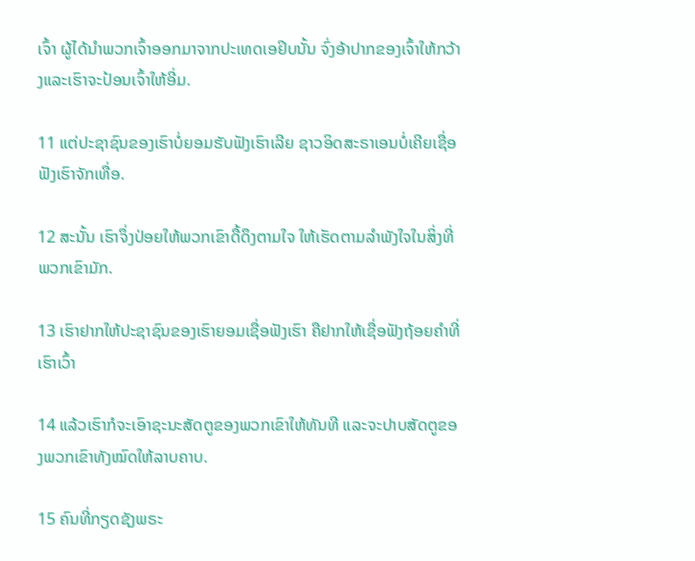ເຈົ້າ ຜູ້ໄດ້ນຳພວກເຈົ້າອອກມາຈາກປະເທດເອຢິບນັ້ນ ຈົ່ງອ້າປາກຂອງເຈົ້າໃຫ້ກວ້າງແລະເຮົາຈະປ້ອນເຈົ້າໃຫ້ອີ່ມ.

11 ແຕ່ປະຊາຊົນຂອງເຮົາບໍ່ຍອມຮັບຟັງເຮົາເລີຍ ຊາວອິດສະຣາເອນບໍ່ເຄີຍເຊື່ອຟັງເຮົາຈັກເທື່ອ.

12 ສະນັ້ນ ເຮົາຈຶ່ງປ່ອຍໃຫ້ພວກເຂົາດື້ດຶງຕາມໃຈ ໃຫ້ເຮັດຕາມລຳພັງໃຈໃນສິ່ງທີ່ພວກເຂົາມັກ.

13 ເຮົາຢາກໃຫ້ປະຊາຊົນຂອງເຮົາຍອມເຊື່ອຟັງເຮົາ ຄືຢາກໃຫ້ເຊື່ອຟັງຖ້ອຍຄຳທີ່ເຮົາເວົ້າ

14 ແລ້ວເຮົາກໍຈະເອົາຊະນະສັດຕູຂອງພວກເຂົາໃຫ້ທັນທີ ແລະຈະປາບສັດຕູຂອງພວກເຂົາທັງໝົດໃຫ້ລາບຄາບ.

15 ຄົນທີ່ກຽດຊັງພຣະ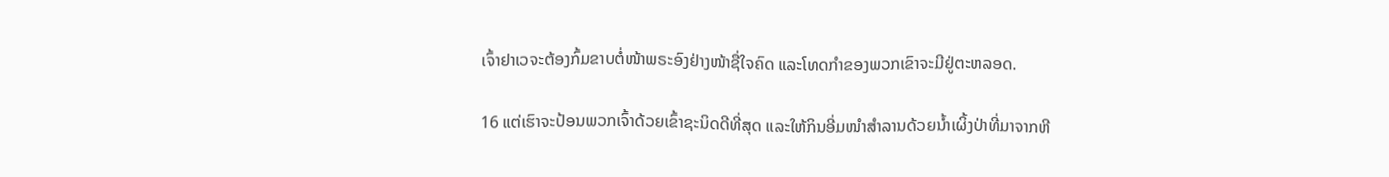ເຈົ້າຢາເວຈະຕ້ອງກົ້ມຂາບຕໍ່ໜ້າພຣະອົງຢ່າງໜ້າຊື່ໃຈຄົດ ແລະໂທດກຳຂອງພວກເຂົາຈະມີຢູ່ຕະຫລອດ.

16 ແຕ່ເຮົາຈະປ້ອນພວກເຈົ້າດ້ວຍເຂົ້າຊະນິດດີທີ່ສຸດ ແລະໃຫ້ກິນອີ່ມໜຳສຳລານດ້ວຍນໍ້າເຜິ້ງປ່າທີ່ມາຈາກຫີ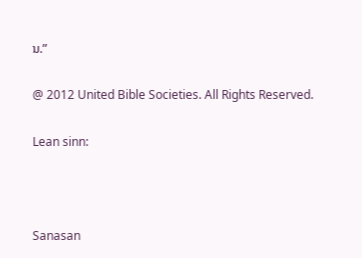ນ.”

@ 2012 United Bible Societies. All Rights Reserved.

Lean sinn:



Sanasan